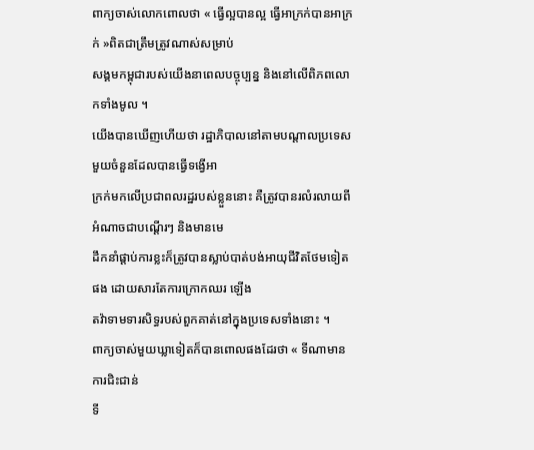ពាក្យចាស់លោកពោលថា « ធ្វើល្អបានល្អ ធ្វើអាក្រក់បានអាក្រក់ »ពិតជាត្រឹមត្រូវណាស់សម្រាប់
សង្គមកម្ពុជារបស់យើងនាពេលបច្ចុប្បន្ន និងនៅលើពិភពលោកទាំងមូល ។
យើងបានឃើញហើយថា រដ្ឋាភិបាលនៅតាមបណ្តាលប្រទេសមួយចំនួនដែលបានធ្វើទង្វើអា
ក្រក់មកលើប្រជាពលរដ្ឋរបស់ខ្លួននោះ គឺត្រូវបានរលំរលាយពីអំណាចជាបណ្តើរៗ និងមានមេ
ដឹកនាំផ្តាប់ការខ្លះក៏ត្រូវបានស្លាប់បាត់បង់អាយុជីវិតថែមទៀតផង ដោយសារតែការក្រោកឈរ ឡើង
តវ៉ាទាមទារសិទ្ធរបស់ពួកគាត់នៅក្នុងប្រទេសទាំងនោះ ។
ពាក្យចាស់មួយឃ្លាទៀតក៏បានពោលផងដែរថា « ទីណាមានការជិះជាន់
ទី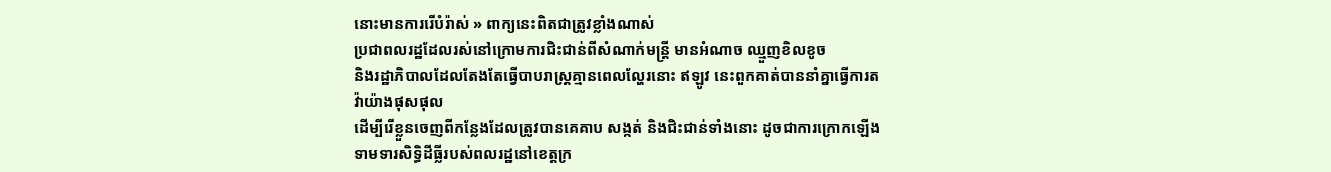នោះមានការរើបំរ៉ាស់ » ពាក្យនេះពិតជាត្រូវខ្លាំងណាស់
ប្រជាពលរដ្ឋដែលរស់នៅក្រោមការជិះជាន់ពីសំណាក់មន្រ្តី មានអំណាច ឈ្មួញខិលខូច
និងរដ្ឋាភិបាលដែលតែងតែធ្វើបាបរាស្រ្តគ្មានពេលល្ហែរនោះ ឥឡូវ នេះពួកគាត់បាននាំគ្នាធ្វើការតវ៉ាយ៉ាងផុសផុល
ដើម្បីរើខ្លួនចេញពីកន្លែងដែលត្រូវបានគេគាប សង្កត់ និងជិះជាន់ទាំងនោះ ដូចជាការក្រោកឡើងទាមទារសិទ្ធិដីធ្លីរបស់ពលរដ្ឋនៅខេត្តក្រ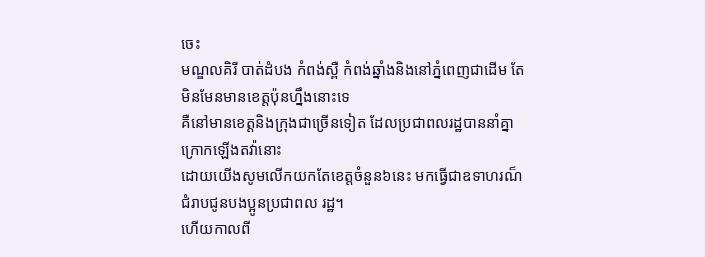ចេះ
មណ្ឌលគិរី បាត់ដំបង កំពង់ស្ពឺ កំពង់ឆ្នាំងនិងនៅភ្នំពេញជាដើម តែមិនមែនមានខេត្តប៉ុនហ្នឹងនោះទេ
គឺនៅមានខេត្តនិងក្រុងជាច្រើនទៀត ដែលប្រជាពលរដ្ឋបាននាំគ្នាក្រោកឡើងតវ៉ានោះ
ដោយយើងសូមលើកយកតែខេត្តចំនួន៦នេះ មកធ្វើជាឧទាហរណ៏ជំរាបជូនបងប្អូនប្រជាពល រដ្ឋ។
ហើយកាលពី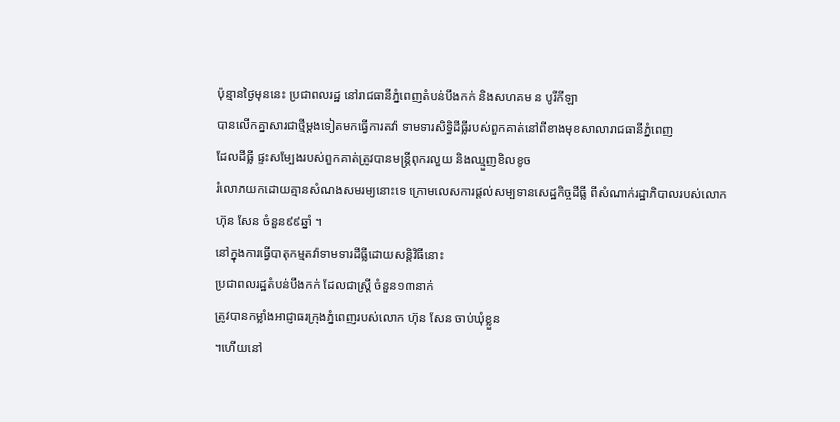ប៉ុន្មានថ្ងៃមុននេះ ប្រជាពលរដ្ឋ នៅរាជធានីភ្នំពេញតំបន់បឹងកក់ និងសហគម ន បូរីកីឡា
បានលើកគ្នាសារជាថ្មីម្តងទៀតមកធ្វើការតវ៉ា ទាមទារសិទ្ធិដីធ្លីរបស់ពួកគាត់នៅពីខាងមុខសាលារាជធានីភ្នំពេញ
ដែលដីធ្លី ផ្ទះសម្បែងរបស់ពួកគាត់ត្រូវបានមន្រ្តីពុករលួយ និងឈ្មួញខិលខូច
រំលោភយកដោយគ្មានសំណងសមរម្យនោះទេ ក្រោមលេសការផ្តល់សម្បទានសេដ្ឋកិច្ចដីធ្លី ពីសំណាក់រដ្ឋាភិបាលរបស់លោក
ហ៊ុន សែន ចំនួន៩៩ឆ្នាំ ។
នៅក្នុងការធ្វើបាតុកម្មតវ៉ាទាមទារដីធ្លីដោយសន្តិវិធីនោះ
ប្រជាពលរដ្ឋតំបន់បឹងកក់ ដែលជាស្រី្ត ចំនួន១៣នាក់
ត្រូវបានកម្លាំងអាជ្ញាធរក្រុងភ្នំពេញរបស់លោក ហ៊ុន សែន ចាប់ឃុំខ្លួន
។ហើយនៅ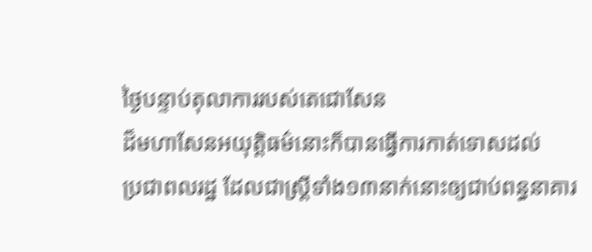ថ្ងៃបន្ទាប់តុលាការរបស់តេជោសែន
ដ៏មហាសែនអយុត្តិធម៌នោះក៏បានធ្វើការកាត់ទោសដល់
ប្រជាពលរដ្ឋ ដែលជាស្រី្តទាំង១៣នាក់នោះឲ្យជាប់ពន្ធនាគារ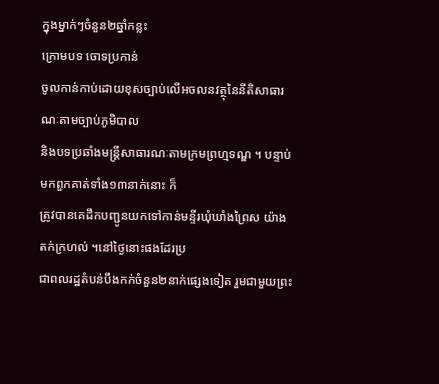ក្នុងម្នាក់ៗចំនួន២ឆ្នាំកន្លះ
ក្រោមបទ ចោទប្រកាន់
ចូលកាន់កាប់ដោយខុសច្បាប់លើអចលនវត្ថុនៃនីតិសាធារណៈតាមច្បាប់ភូមិបាល
និងបទប្រឆាំងមន្រ្តីសាធារណៈតាមក្រមព្រហ្មទណ្ឌ ។ បន្ទាប់មកពួកគាត់ទាំង១៣នាក់នោះ ក៏
ត្រូវបានគេដឹកបញ្ជូនយកទៅកាន់មន្ទីរឃុំឃាំងព្រៃស យ៉ាងតក់ក្រហល់ ។នៅថ្ងៃនោះផងដែរប្រ
ជាពលរដ្ឋតំបន់បឹងកក់ចំនួន២នាក់ផ្សេងទៀត រួមជាមួយព្រះ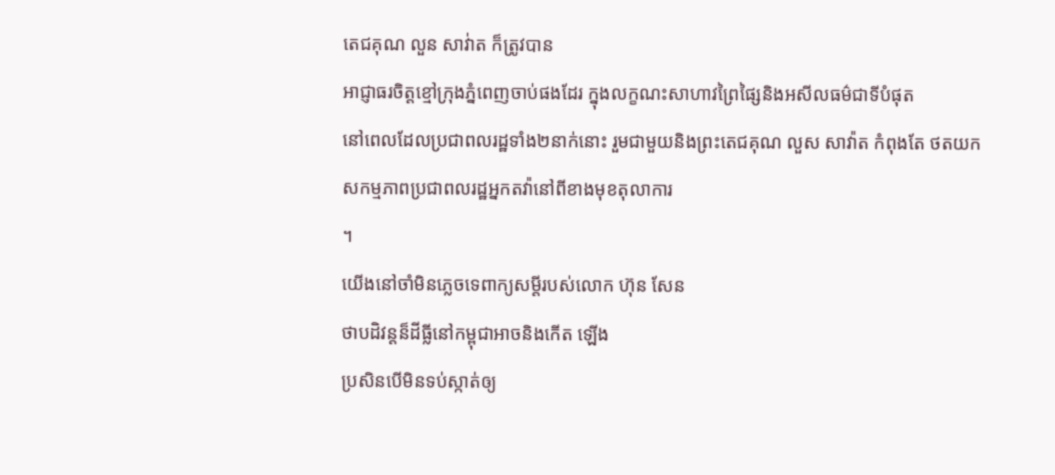តេជគុណ លួន សាវ់ាត ក៏ត្រូវបាន
អាជ្ញាធរចិត្តខ្មៅក្រុងភ្នំពេញចាប់ផងដែរ ក្នុងលក្ខណះសាហាវព្រៃផ្សៃនិងអសីលធម៌ជាទីបំផុត
នៅពេលដែលប្រជាពលរដ្ឋទាំង២នាក់នោះ រួមជាមួយនិងព្រះតេជគុណ លួស សាវ៉ាត កំពុងតែ ថតយកសកម្មភាពប្រជាពលរដ្ឋអ្នកតវ៉ានៅពីខាងមុខតុលាការ
។
យើងនៅចាំមិនភ្លេចទេពាក្យសម្តីរបស់លោក ហ៊ុន សែន
ថាបដិវន្តន៏ដីធ្លីនៅកម្ពុជាអាចនិងកើត ឡើង
ប្រសិនបើមិនទប់ស្កាត់ឲ្យ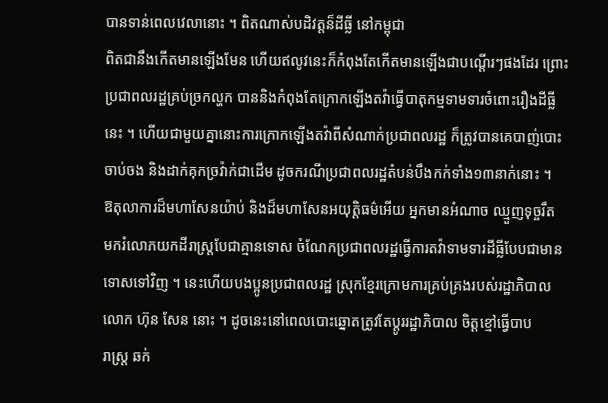បានទាន់ពេលវេលានោះ ។ ពិតណាស់បដិវត្តន៏ដីធ្លី នៅកម្ពុជា
ពិតជានឹងកើតមានឡើងមែន ហើយឥលូវនេះក៏កំពុងតែកើតមានឡើងជាបណ្តើរៗផងដែរ ព្រោះ
ប្រជាពលរដ្ឋគ្រប់ច្រកល្ហក បាននិងកំពុងតែក្រោកឡើងតវ៉ាធ្វើបាតុកម្មទាមទារចំពោះរឿងដីធ្លី
នេះ ។ ហើយជាមួយគ្នានោះការក្រោកឡើងតវ៉ាពីសំណាក់ប្រជាពលរដ្ឋ ក៏ត្រូវបានគេបាញ់បោះ
ចាប់ចង និងដាក់គុកច្រវ៉ាក់ជាដើម ដូចករណីប្រជាពលរដ្ឋតំបន់បឹងកក់ទាំង១៣នាក់នោះ ។
ឱតុលាការដ៏មហាសែនយ៉ាប់ និងដ៏មហាសែនអយុត្តិធម៌អើយ អ្នកមានអំណាច ឈ្មួញទុច្ចរឹត
មករំលោភយកដីរាស្រ្តបែជាគ្មានទោស ចំណែកប្រជាពលរដ្ឋធ្វើការតវ៉ាទាមទារដីធ្លីបែបជាមាន
ទោសទៅវិញ ។ នេះហើយបងប្អូនប្រជាពលរដ្ឋ ស្រុកខ្មែរក្រោមការគ្រប់គ្រងរបស់រដ្ឋាភិបាល
លោក ហ៊ុន សែន នោះ ។ ដូចនេះនៅពេលបោះឆ្នោតត្រូវតែប្តូររដ្ឋាភិបាល ចិត្តខ្មៅធ្វើបាប
រាស្រ្ត ឆក់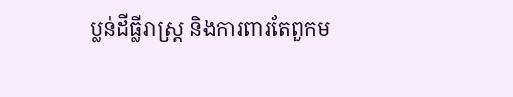ប្លន់ដីធ្លីរាស្រ្ត និងការពារតែពួកម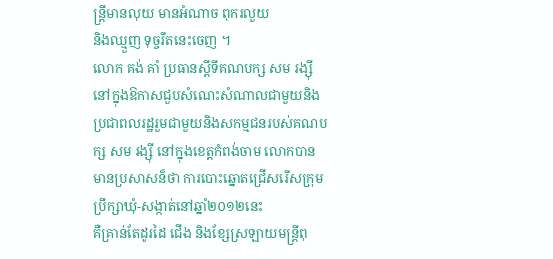ន្រ្តីមានលុយ មានអំណាច ពុករលួយ
និងឈ្មួញ ទុច្ចរឹតនេះចេញ ។
លោក គង់ គាំ ប្រធានស្តីទីគណបក្ស សម រង្ស៊ី នៅក្នុងឱកាសជួបសំណេះសំណាលជាមួយនិង
ប្រជាពលរដ្ឋរួមជាមួយនិងសកម្មជនរបស់គណបក្ស សម រង្ស៊ី នៅក្នុងខេត្តកំពង់ចាម លោកបាន
មានប្រសាសន៏ថា ការបោះឆ្នោតជ្រើសរើសក្រុមប្រឹក្សាឃុំ-សង្កាត់នៅឆ្នាំ២០១២នេះ
គឺគ្រាន់តែដូរដៃ ជើង និងខ្សែស្រឡាយមន្រ្តីពុ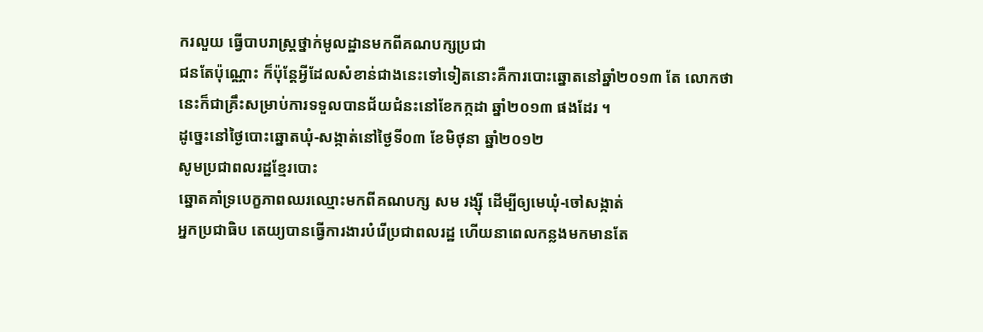ករលួយ ធ្វើបាបរាស្រ្តថ្នាក់មូលដ្ឋានមកពីគណបក្សប្រជា
ជនតែប៉ុណ្ណោះ ក៏ប៉ុន្តែអ្វីដែលសំខាន់ជាងនេះទៅទៀតនោះគឺការបោះឆ្នោតនៅឆ្នាំ២០១៣ តែ លោកថា
នេះក៏ជាគ្រឹះសម្រាប់ការទទួលបានជ័យជំនះនៅខែកក្កដា ឆ្នាំ២០១៣ ផងដែរ ។
ដូច្នេះនៅថ្ងៃបោះឆ្នោតឃុំ-សង្កាត់នៅថ្ងៃទី០៣ ខែមិថុនា ឆ្នាំ២០១២
សូមប្រជាពលរដ្ឋខ្មែរបោះ
ឆ្នោតគាំទ្របេក្ខភាពឈរឈ្មោះមកពីគណបក្ស សម រង្ស៊ី ដើម្បីឲ្យមេឃុំ-ចៅសង្កាត់
អ្នកប្រជាធិប តេយ្យបានធ្វើការងារបំរើប្រជាពលរដ្ឋ ហើយនាពេលកន្លងមកមានតែ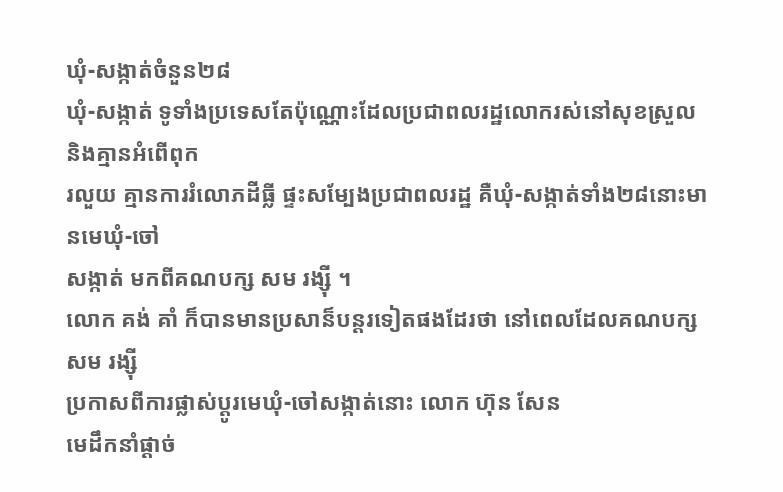ឃុំ-សង្កាត់ចំនួន២៨
ឃុំ-សង្កាត់ ទូទាំងប្រទេសតែប៉ុណ្ណោះដែលប្រជាពលរដ្ឋលោករស់នៅសុខស្រួល និងគ្មានអំពើពុក
រលួយ គ្មានការរំលោភដីធ្លី ផ្ទះសម្បែងប្រជាពលរដ្ឋ គឺឃុំ-សង្កាត់ទាំង២៨នោះមានមេឃុំ-ចៅ
សង្កាត់ មកពីគណបក្ស សម រង្ស៊ី ។
លោក គង់ គាំ ក៏បានមានប្រសាន៏បន្តរទៀតផងដែរថា នៅពេលដែលគណបក្ស សម រង្ស៊ី
ប្រកាសពីការផ្លាស់ប្តូរមេឃុំ-ចៅសង្កាត់នោះ លោក ហ៊ុន សែន
មេដឹកនាំផ្តាច់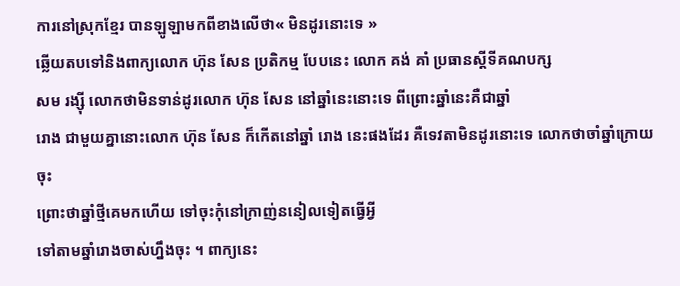ការនៅស្រុកខ្មែរ បានឡូឡាមកពីខាងលើថា« មិនដូរនោះទេ »
ឆ្លើយតបទៅនិងពាក្យលោក ហ៊ុន សែន ប្រតិកម្ម បែបនេះ លោក គង់ គាំ ប្រធានស្តីទីគណបក្ស
សម រង្ស៊ី លោកថាមិនទាន់ដូរលោក ហ៊ុន សែន នៅឆ្នាំនេះនោះទេ ពីព្រោះឆ្នាំនេះគឺជាឆ្នាំ
រោង ជាមួយគ្នានោះលោក ហ៊ុន សែន ក៏កើតនៅឆ្នាំ រោង នេះផងដែរ គឺទេវតាមិនដូរនោះទេ លោកថាចាំឆ្នាំក្រោយចុះ
ព្រោះថាឆ្នាំថ្មីគេមកហើយ ទៅចុះកុំនៅក្រាញ់ននៀលទៀតធ្វើអ្វី
ទៅតាមឆ្នាំរោងចាស់ហ្នឹងចុះ ។ ពាក្យនេះ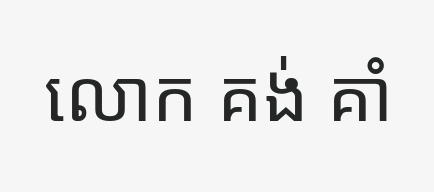លោក គង់ គាំ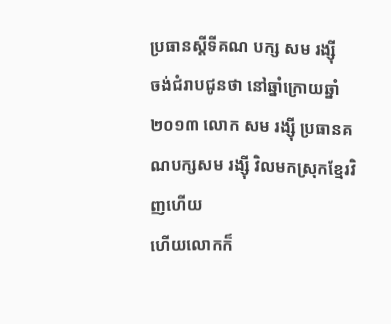ប្រធានស្តីទីគណ បក្ស សម រង្ស៊ី
ចង់ជំរាបជូនថា នៅឆ្នាំក្រោយឆ្នាំ២០១៣ លោក សម រង្ស៊ី ប្រធានគណបក្សសម រង្ស៊ី វិលមកស្រុកខ្មែរវិញហើយ
ហើយលោកក៏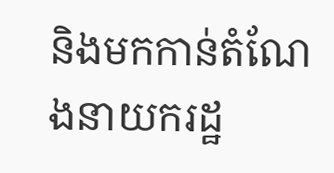និងមកកាន់តំណែងនាយករដ្ឋ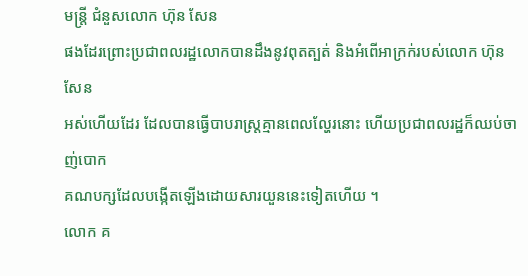មន្រ្តី ជំនួសលោក ហ៊ុន សែន
ផងដែរព្រោះប្រជាពលរដ្ឋលោកបានដឹងនូវពុតត្បត់ និងអំពើអាក្រក់របស់លោក ហ៊ុន សែន
អស់ហើយដែរ ដែលបានធ្វើបាបរាស្រ្តគ្មានពេលល្ហែរនោះ ហើយប្រជាពលរដ្ឋក៏ឈប់ចាញ់បោក
គណបក្សដែលបង្កើតឡើងដោយសារយួននេះទៀតហើយ ។
លោក គ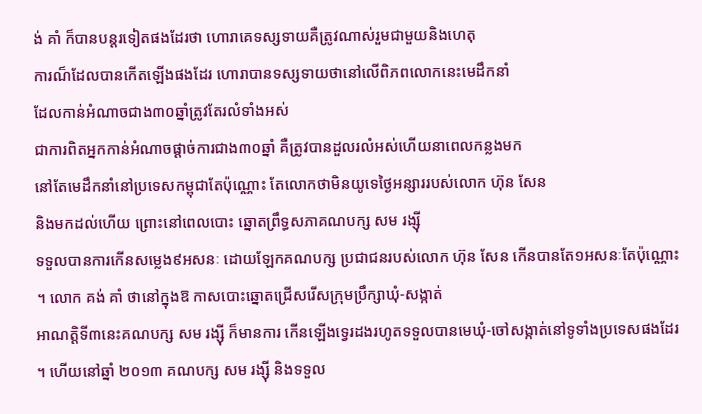ង់ គាំ ក៏បានបន្តរទៀតផងដែរថា ហោរាគេទស្សទាយគឺត្រូវណាស់រួមជាមួយនិងហេតុ
ការណ៏ដែលបានកើតឡើងផងដែរ ហោរាបានទស្សទាយថានៅលើពិភពលោកនេះមេដឹកនាំ
ដែលកាន់អំណាចជាង៣០ឆ្នាំត្រូវតែរលំទាំងអស់
ជាការពិតអ្នកកាន់អំណាចផ្តាច់ការជាង៣០ឆ្នាំ គឺត្រូវបានដួលរលំអស់ហើយនាពេលកន្លងមក
នៅតែមេដឹកនាំនៅប្រទេសកម្ពុជាតែប៉ុណ្ណោះ តែលោកថាមិនយូទេថ្ងៃអន្សាររបស់លោក ហ៊ុន សែន
និងមកដល់ហើយ ព្រោះនៅពេលបោះ ឆ្នោតព្រឹទ្ធសភាគណបក្ស សម រង្ស៊ី
ទទួលបានការកើនសម្លេង៩អសនៈ ដោយឡែកគណបក្ស ប្រជាជនរបស់លោក ហ៊ុន សែន កើនបានតែ១អសនៈតែប៉ុណ្ណោះ
។ លោក គង់ គាំ ថានៅក្នុងឱ កាសបោះឆ្នោតជ្រើសរើសក្រុមប្រឹក្សាឃុំ-សង្កាត់
អាណត្តិទី៣នេះគណបក្ស សម រង្ស៊ី ក៏មានការ កើនឡើងទ្វេរដងរហូតទទួលបានមេឃុំ-ចៅសង្កាត់នៅទូទាំងប្រទេសផងដែរ
។ ហើយនៅឆ្នាំ ២០១៣ គណបក្ស សម រង្ស៊ី និងទទួល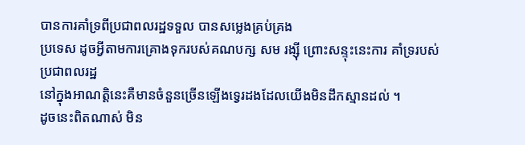បានការគាំទ្រពីប្រជាពលរដ្ឋទទួល បានសម្លេងគ្រប់គ្រង
ប្រទេស ដូចអ្វីតាមការគ្រោងទុករបស់គណបក្ស សម រង្ស៊ី ព្រោះសន្ទុះនេះការ គាំទ្ររបស់
ប្រជាពលរដ្ឋ
នៅក្នុងអាណត្តិនេះគឺមានចំនួនច្រើនឡើងទ្វេរដងដែលយើងមិនដឹកស្មានដល់ ។
ដូចនេះពិតណាស់ មិន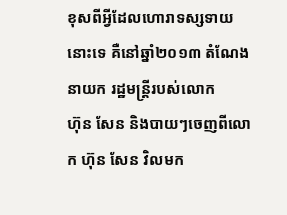ខុសពីអ្វីដែលហោរាទស្សទាយនោះទេ គឺនៅឆ្នាំ២០១៣ តំណែងនាយក រដ្ឋមន្រ្តីរបស់លោក
ហ៊ុន សែន និងបាយៗចេញពីលោក ហ៊ុន សែន វិលមក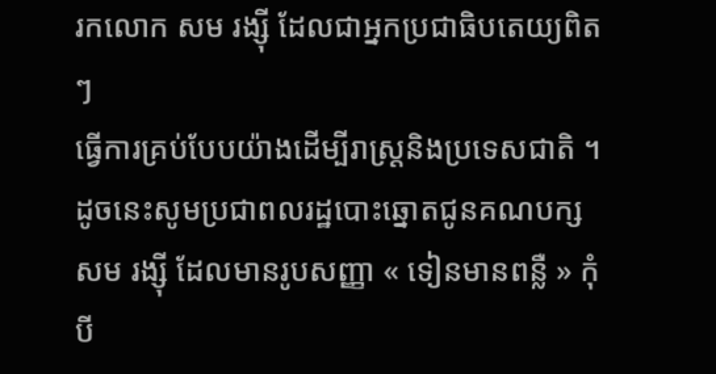រកលោក សម រង្ស៊ី ដែលជាអ្នកប្រជាធិបតេយ្យពិតៗ
ធ្វើការគ្រប់បែបយ៉ាងដើម្បីរាស្រ្តនិងប្រទេសជាតិ ។ ដូចនេះសូមប្រជាពលរដ្ឋបោះឆ្នោតជូនគណបក្ស
សម រង្ស៊ី ដែលមានរូបសញ្ញា « ទៀនមានពន្លឺ » កុំបី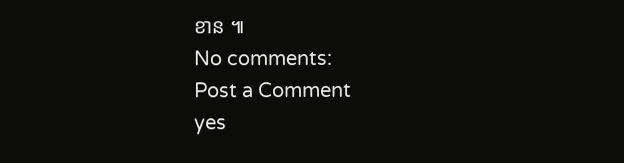ខាន ៕
No comments:
Post a Comment
yes